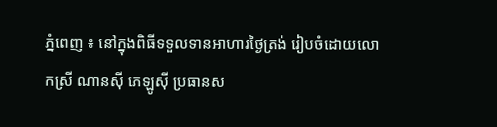ភ្នំពេញ ៖ នៅក្នុងពិធីទទួលទានអាហារថ្ងៃត្រង់ រៀបចំដោយលោកស្រី ណានស៊ី ភេឡូស៊ី ប្រធានស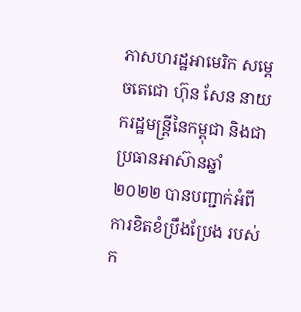ភាសហរដ្ឋអាមេរិក សម្ដេចតេជោ ហ៊ុន សែន នាយករដ្ឋមន្រ្តីនៃកម្ពុជា និងជាប្រធានអាស៊ានឆ្នាំ២០២២ បានបញ្ជាក់អំពីការខិតខំប្រឹងប្រែង របស់ក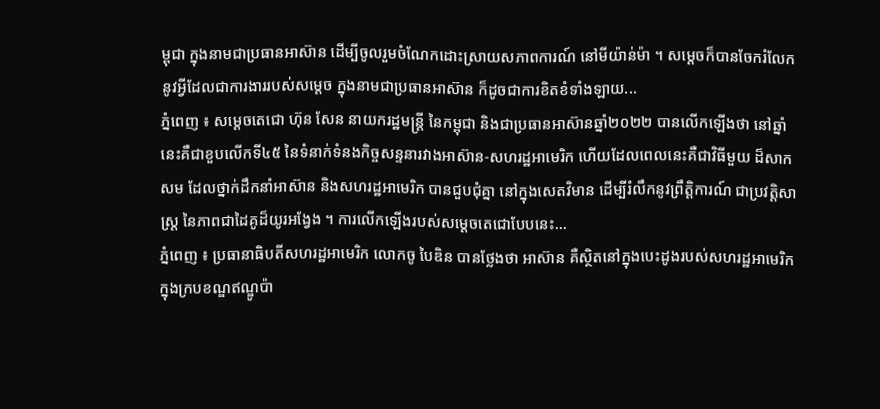ម្ពុជា ក្នុងនាមជាប្រធានអាស៊ាន ដើម្បីចូលរួមចំណែកដោះស្រាយសភាពការណ៍ នៅមីយ៉ាន់ម៉ា ។ សម្ដេចក៏បានចែករំលែក នូវអ្វីដែលជាការងាររបស់សម្ដេច ក្នុងនាមជាប្រធានអាស៊ាន ក៏ដូចជាការខិតខំទាំងឡាយ...
ភ្នំពេញ ៖ សម្ដេចតេជោ ហ៊ុន សែន នាយករដ្ឋមន្រ្តី នៃកម្ពុជា និងជាប្រធានអាស៊ានឆ្នាំ២០២២ បានលើកឡើងថា នៅឆ្នាំនេះគឺជាខួបលើកទី៤៥ នៃទំនាក់ទំនងកិច្ចសន្ទនារវាងអាស៊ាន-សហរដ្ឋអាមេរិក ហើយដែលពេលនេះគឺជាវិធីមួយ ដ៏សាកសម ដែលថ្នាក់ដឹកនាំអាស៊ាន និងសហរដ្ឋអាមេរិក បានជួបជុំគ្នា នៅក្នុងសេតវិមាន ដើម្បីរំលឹកនូវព្រឹត្តិការណ៍ ជាប្រវត្តិសាស្ត្រ នៃភាពជាដៃគូដ៏យូរអង្វែង ។ ការលើកឡើងរបស់សម្ដេចតេជោបែបនេះ...
ភ្នំពេញ ៖ ប្រធានាធិបតីសហរដ្ឋអាមេរិក លោកចូ បៃឌិន បានថ្លែងថា អាស៊ាន គឺស្ថិតនៅក្នុងបេះដូងរបស់សហរដ្ឋអាមេរិក ក្នុងក្របខណ្ឌឥណ្ឌូប៉ា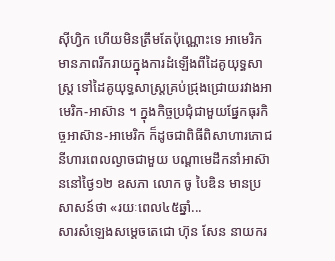ស៊ីហ្វិក ហើយមិនត្រឹមតែប៉ុណ្ណោះទេ អាមេរិកមានភាពរីករាយក្នុងការដំឡើងពីដៃគូយុទ្ធសាស្ត្រ ទៅដៃគូយុទ្ធសាស្ត្រគ្រប់ជ្រុងជ្រោយរវាងអាមេរិក-អាស៊ាន ។ ក្នុងកិច្ចប្រជុំជាមួយផ្នែកធុរកិច្ចអាស៊ាន-អាមេរិក ក៏ដូចជាពិធីពិសាហារភោជនីហារពេលល្ងាចជាមួយ បណ្តាមេដឹកនាំអាស៊ាននៅថ្ងៃ១២ ឧសភា លោក ចូ បៃឌិន មានប្រសាសន៍ថា «រយៈពេល៤៥ឆ្នាំ...
សារសំឡេងសម្ដេចតេជោ ហ៊ុន សែន នាយករ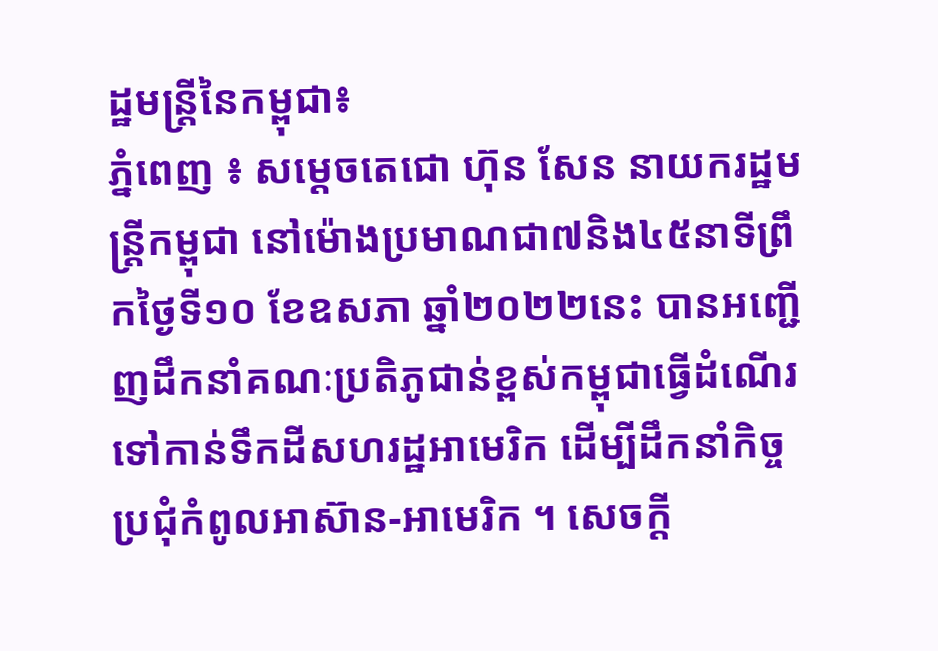ដ្ឋមន្រ្តីនៃកម្ពុជា៖
ភ្នំពេញ ៖ សម្តេចតេជោ ហ៊ុន សែន នាយករដ្ឋមន្ត្រីកម្ពុជា នៅម៉ោងប្រមាណជា៧និង៤៥នាទីព្រឹកថ្ងៃទី១០ ខែឧសភា ឆ្នាំ២០២២នេះ បានអញ្ជើញដឹកនាំគណៈប្រតិភូជាន់ខ្ពស់កម្ពុជាធ្វើដំណើរទៅកាន់ទឹកដីសហរដ្ឋអាមេរិក ដើម្បីដឹកនាំកិច្ចប្រជុំកំពូលអាស៊ាន-អាមេរិក ។ សេចក្តី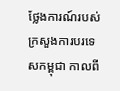ថ្លែងការណ៍របស់ក្រសួងការបរទេសកម្ពុជា កាលពី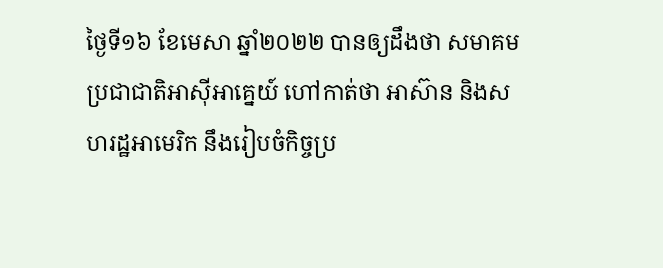ថ្ងៃទី១៦ ខែមេសា ឆ្នាំ២០២២ បានឲ្យដឹងថា សមាគមប្រជាជាតិអាស៊ីអាគ្នេយ៍ ហៅកាត់ថា អាស៊ាន និងសហរដ្ឋអាមេរិក នឹងរៀបចំកិច្ចប្រ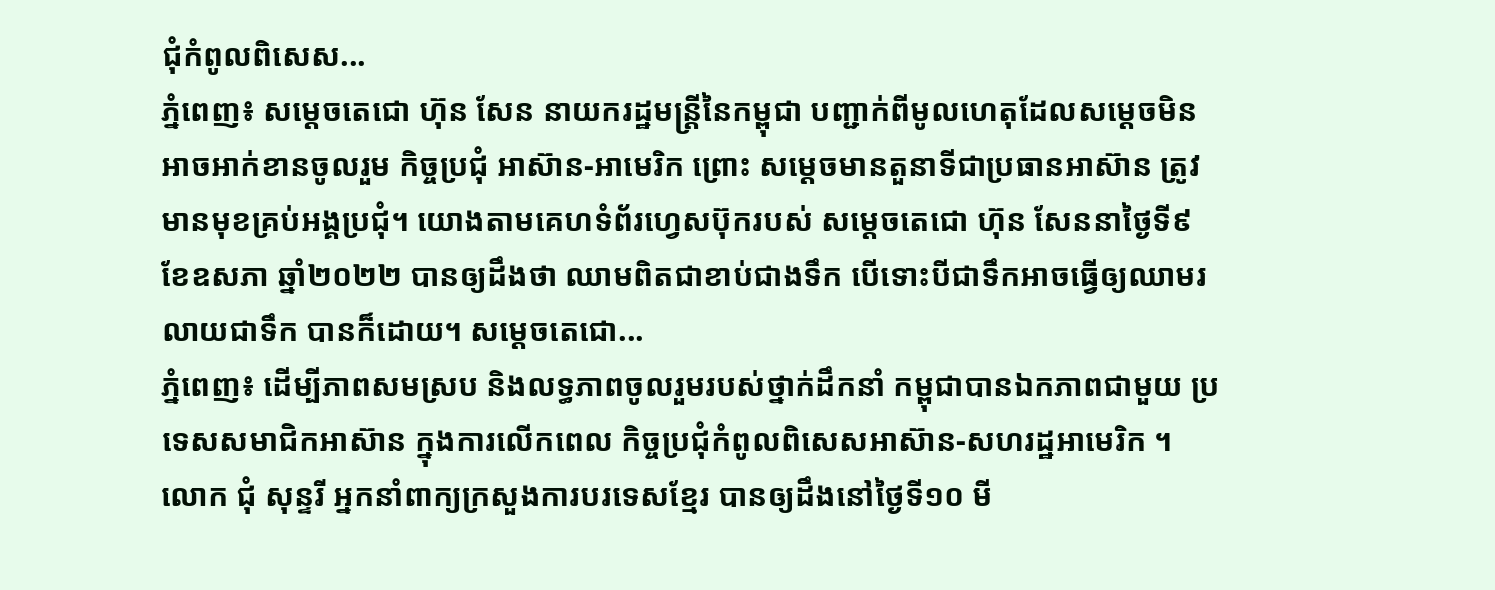ជុំកំពូលពិសេស...
ភ្នំពេញ៖ សម្ដេចតេជោ ហ៊ុន សែន នាយករដ្ឋមន្ដ្រីនៃកម្ពុជា បញ្ជាក់ពីមូលហេតុដែលសម្ដេចមិនអាចអាក់ខានចូលរួម កិច្ចប្រជុំ អាស៊ាន-អាមេរិក ព្រោះ សម្ដេចមានតួនាទីជាប្រធានអាស៊ាន ត្រូវមានមុខគ្រប់អង្គប្រជុំ។ យោងតាមគេហទំព័រហ្វេសប៊ុករបស់ សម្ដេចតេជោ ហ៊ុន សែននាថ្ងៃទី៩ ខែឧសភា ឆ្នាំ២០២២ បានឲ្យដឹងថា ឈាមពិតជាខាប់ជាងទឹក បើទោះបីជាទឹកអាចធ្វើឲ្យឈាមរលាយជាទឹក បានក៏ដោយ។ សម្ដេចតេជោ...
ភ្នំពេញ៖ ដើម្បីភាពសមស្រប និងលទ្ធភាពចូលរួមរបស់ថ្នាក់ដឹកនាំ កម្ពុជាបានឯកភាពជាមួយ ប្រទេសសមាជិកអាស៊ាន ក្នុងការលើកពេល កិច្ចប្រជុំកំពូលពិសេសអាស៊ាន-សហរដ្ឋអាមេរិក ។ លោក ជុំ សុន្ទរី អ្នកនាំពាក្យក្រសួងការបរទេសខ្មែរ បានឲ្យដឹងនៅថ្ងៃទី១០ មី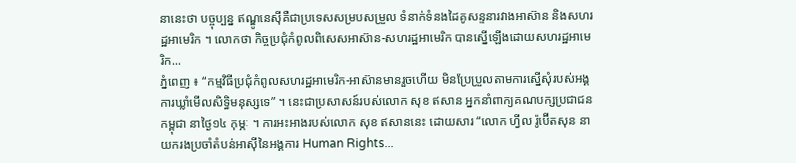នានេះថា បច្ចុប្បន្ន ឥណ្ឌូនេស៊ីគឺជាប្រទេសសម្របសម្រួល ទំនាក់ទំនងដៃគូសន្ទនារវាងអាស៊ាន និងសហរដ្ឋអាមេរិក ។ លោកថា កិច្ចប្រជុំកំពូលពិសេសអាស៊ាន-សហរដ្ឋអាមេរិក បានស្នើឡើងដោយសហរដ្ឋអាមេរិក...
ភ្នំពេញ ៖ “កម្មវិធីប្រជុំកំពូលសហរដ្ឋអាមេរិក-អាស៊ានមានរួចហើយ មិនប្រែប្រួលតាមការស្នើសុំរបស់អង្គការឃ្លាំមើលសិទ្ធិមនុស្សទេ” ។ នេះជាប្រសាសន៍របស់លោក សុខ ឥសាន អ្នកនាំពាក្យគណបក្សប្រជាជនកម្ពុជា នាថ្ងៃ១៤ កុម្ភៈ ។ ការអះអាងរបស់លោក សុខ ឥសាននេះ ដោយសារ “លោក ហ្វីល រ៉ូប៊ើតសុន នាយករងប្រចាំតំបន់អាស៊ីនៃអង្គការ Human Rights...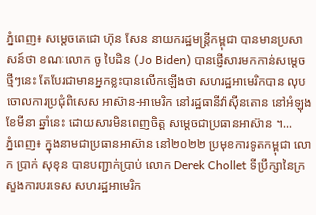ភ្នំពេញ៖ សម្តេចតេជោ ហ៊ុន សែន នាយករដ្ឋមន្រ្តីកម្ពុជា បានមានប្រសាសន៍ថា ខណៈលោក ចូ បៃដិន (Jo Biden) បានផ្ញើសារមកកាន់សម្តេចថ្មីៗនេះ តែបែរជាមានអ្នកខ្លះបានលើកឡើងថា សហរដ្ឋអាមេរិកបាន លុបចោលការប្រជុំពិសេស អាស៊ាន-អាមេរិក នៅរដ្ឋធានីវ៉ាស៊ីនតោន នៅអំឡុងខែមីនា ឆ្នាំនេះ ដោយសារមិនពេញចិត្ត សម្តេចជាប្រធានអាស៊ាន ។...
ភ្នំពេញ៖ ក្នុងនាមជាប្រធានអាស៊ាន នៅ២០២២ ប្រមុខការទូតកម្ពុជា លោក ប្រាក់ សុខុន បានបញ្ជាក់ប្រាប់ លោក Derek Chollet ទីប្រឹក្សានៃក្រសួងការបរទេស សហរដ្ឋអាមេរិក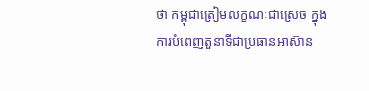ថា កម្ពុជាត្រៀមលក្ខណៈជាស្រេច ក្នុងការបំពេញតួនាទីជាប្រធានអាស៊ាន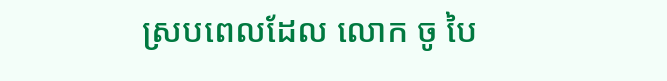ស្របពេលដែល លោក ចូ បៃ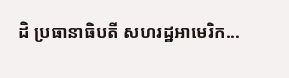ដិ ប្រធានាធិបតី សហរដ្ឋអាមេរិក...